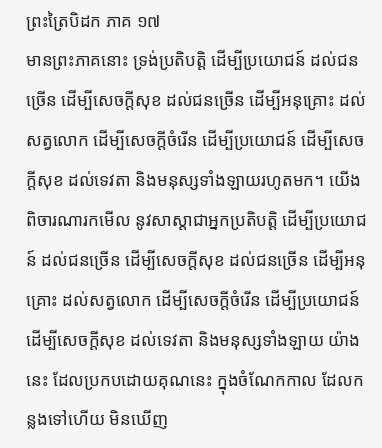ព្រះត្រៃបិដក ភាគ ១៧
មានព្រះភាគនោះ ទ្រង់ប្រតិបត្តិ ដើម្បីប្រយោជន៍ ដល់ជនច្រើន ដើម្បីសេចក្តីសុខ ដល់ជនច្រើន ដើម្បីអនុគ្រោះ ដល់សត្វលោក ដើម្បីសេចក្តីចំរើន ដើម្បីប្រយោជន៍ ដើម្បីសេចក្តីសុខ ដល់ទេវតា និងមនុស្សទាំងឡាយរហូតមក។ យើងពិចារណារកមើល នូវសាស្តាជាអ្នកប្រតិបត្តិ ដើម្បីប្រយោជន៍ ដល់ជនច្រើន ដើម្បីសេចក្តីសុខ ដល់ជនច្រើន ដើម្បីអនុគ្រោះ ដល់សត្វលោក ដើម្បីសេចក្តីចំរើន ដើម្បីប្រយោជន៍ ដើម្បីសេចក្តីសុខ ដល់ទេវតា និងមនុស្សទាំងឡាយ យ៉ាងនេះ ដែលប្រកបដោយគុណនេះ ក្នុងចំណែកកាល ដែលកន្លងទៅហើយ មិនឃើញ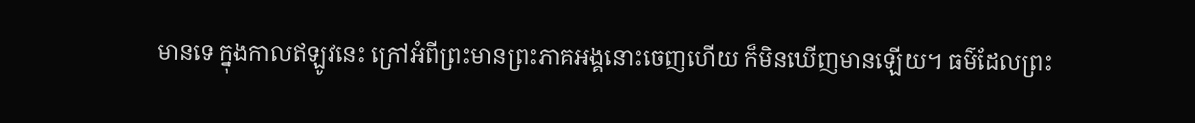មានទេ ក្នុងកាលឥឡូវនេះ ក្រៅអំពីព្រះមានព្រះភាគអង្គនោះចេញហើយ ក៏មិនឃើញមានឡើយ។ ធម៌ដែលព្រះ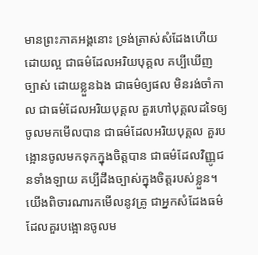មានព្រះភាគអង្គនោះ ទ្រង់ត្រាស់សំដែងហើយដោយល្អ ជាធម៌ដែលអរិយបុគ្គល គប្បីឃើញច្បាស់ ដោយខ្លួនឯង ជាធម៌ឲ្យផល មិនរង់ចាំកាល ជាធម៌ដែលអរិយបុគ្គល គួរហៅបុគ្គលដទៃឲ្យចូលមកមើលបាន ជាធម៌ដែលអរិយបុគ្គល គួរបង្អោនចូលមកទុកក្នុងចិត្តបាន ជាធម៌ដែលវិញ្ញូជនទាំងឡាយ គប្បីដឹងច្បាស់ក្នុងចិត្តរបស់ខ្លួន។ យើងពិចារណារកមើលនូវគ្រូ ជាអ្នកសំដែងធម៌ ដែលគួរបង្អោនចូលម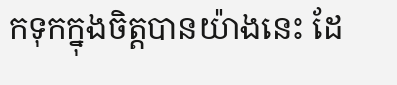កទុកក្នុងចិត្តបានយ៉ាងនេះ ដែ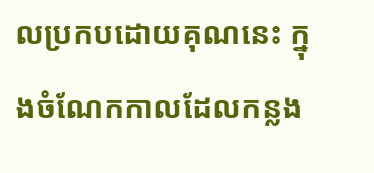លប្រកបដោយគុណនេះ ក្នុងចំណែកកាលដែលកន្លង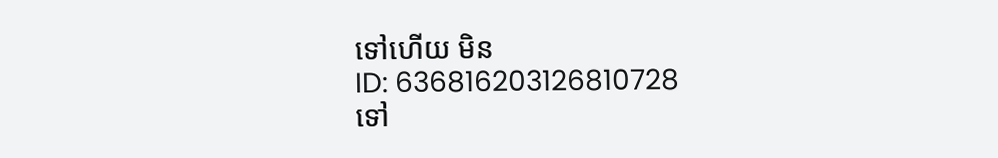ទៅហើយ មិន
ID: 636816203126810728
ទៅ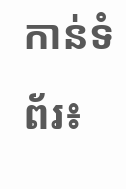កាន់ទំព័រ៖